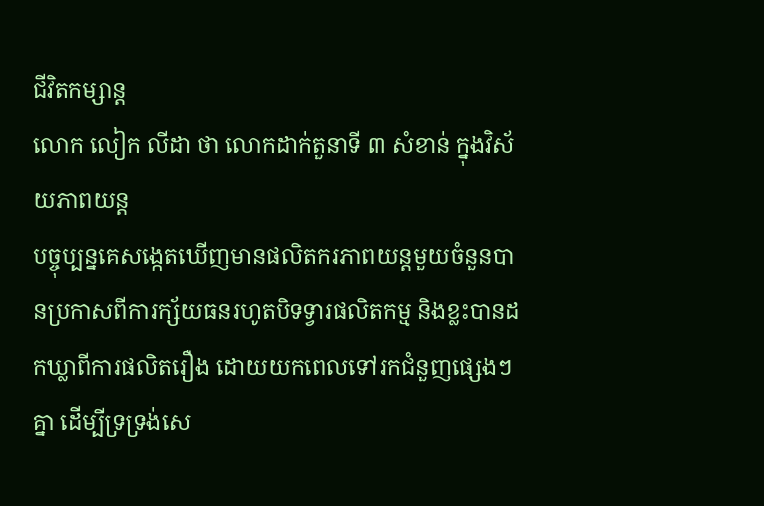ជីវិតកម្សាន្ដ
លោក លៀក លីដា ថា លោកដាក់តួនាទី ៣ សំខាន់ ក្នុងវិស័យភាពយន្ត
បច្ចុប្បន្នគេសង្កេតឃើញមានផលិតករភាពយន្តមួយចំនួនបានប្រកាសពីការក្ស័យធនរហូតបិទទ្វារផលិតកម្ម និងខ្លះបានដកឃ្លាពីការផលិតរឿង ដោយយកពេលទៅរកជំនួញផ្សេងៗគ្នា ដើម្បីទ្រទ្រង់សេ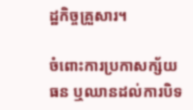ដ្ឋកិច្ចគ្រួសារ។

ចំពោះការប្រកាសក្ស័យធន ឬឈានដល់ការបិទ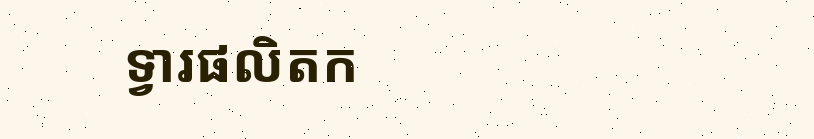ទ្វារផលិតក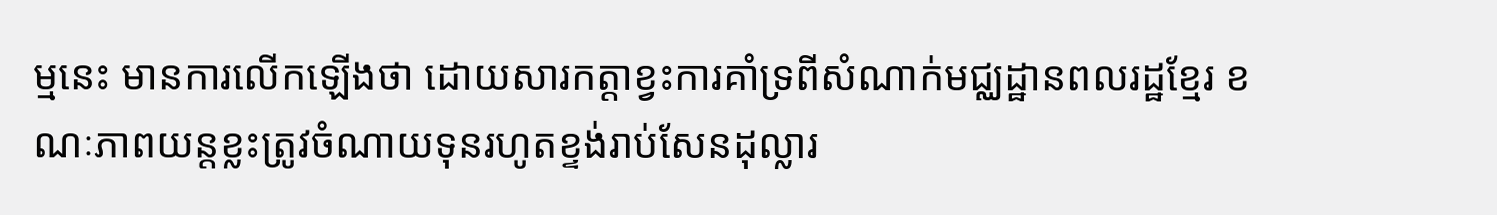ម្មនេះ មានការលើកឡើងថា ដោយសារកត្តាខ្វះការគាំទ្រពីសំណាក់មជ្ឈដ្ឋានពលរដ្ឋខ្មែរ ខណៈភាពយន្តខ្លះត្រូវចំណាយទុនរហូតខ្ទង់រាប់សែនដុល្លារ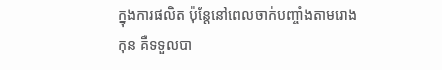ក្នុងការផលិត ប៉ុន្តែនៅពេលចាក់បញ្ចាំងតាមរោងកុន គឺទទួលបា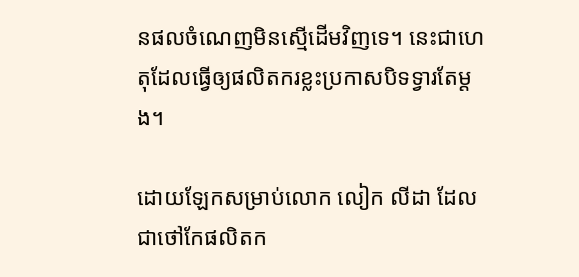នផលចំណេញមិនស្មើដើមវិញទេ។ នេះជាហេតុដែលធ្វើឲ្យផលិតករខ្លះប្រកាសបិទទ្វារតែម្ដង។

ដោយឡែកសម្រាប់លោក លៀក លីដា ដែលជាថៅកែផលិតក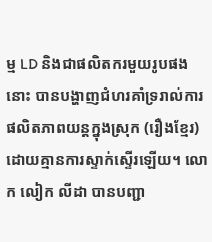ម្ម LD និងជាផលិតករមួយរូបផងនោះ បានបង្ហាញជំហរគាំទ្ររាល់ការផលិតភាពយន្តក្នុងស្រុក (រឿងខ្មែរ) ដោយគ្មានការស្ទាក់ស្ទើរឡើយ។ លោក លៀក លីដា បានបញ្ជា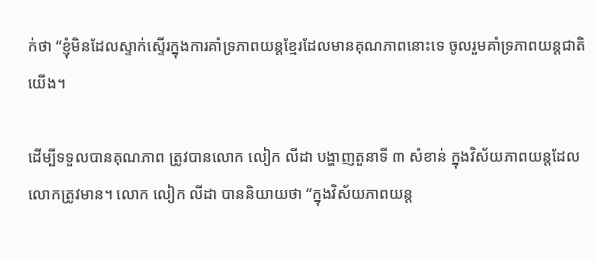ក់ថា “ខ្ញុំមិនដែលស្ទាក់ស្ទើរក្នុងការគាំទ្រភាពយន្តខ្មែរដែលមានគុណភាពនោះទេ ចូលរួមគាំទ្រភាពយន្តជាតិយើង។

ដើម្បីទទួលបានគុណភាព ត្រូវបានលោក លៀក លីដា បង្ហាញតួនាទី ៣ សំខាន់ ក្នុងវិស័យភាពយន្តដែលលោកត្រូវមាន។ លោក លៀក លីដា បាននិយាយថា “ក្នុងវិស័យភាពយន្ត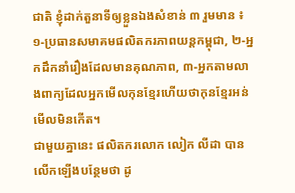ជាតិ ខ្ញុំដាក់តួនាទីឲ្យខ្លួនឯងសំខាន់ ៣ រួមមាន ៖ ១-ប្រធានសមាគមផលិតករភាពយន្តកម្ពុជា, ២-អ្នកដឹកនាំរឿងដែលមានគុណភាព, ៣-អ្នកតាមលាងពាក្យដែលអ្នកមើលកុនខ្មែរហើយថាកុនខ្មែរអន់មើលមិនកើត។
ជាមួយគ្នានេះ ផលិតករលោក លៀក លីដា បានលើកឡើងបន្ថែមថា ដូ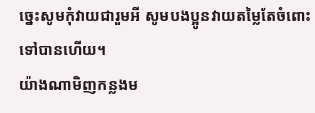ច្នេះសូមកុំវាយជារួមអី សូមបងប្អូនវាយតម្លៃតែចំពោះទៅបានហើយ។
យ៉ាងណាមិញកន្លងម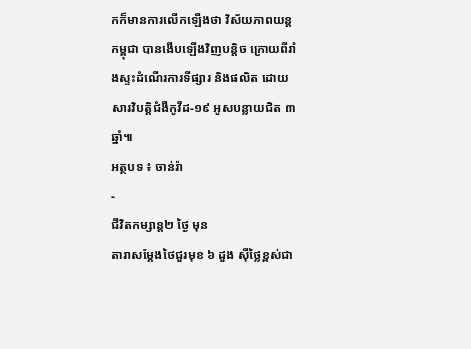កក៏មានការលើកឡើងថា វិស័យភាពយន្តកម្ពុជា បានងើបឡើងវិញបន្តិច ក្រោយពីរាំងស្ទះដំណើរការទីផ្សារ និងផលិត ដោយសារវិបត្តិជំងឺកូវីដ-១៩ អូសបន្លាយជិត ៣ ឆ្នាំ៕
អត្ថបទ ៖ ចាន់រ៉ា
-
ជីវិតកម្សាន្ដ២ ថ្ងៃ មុន
តារាសម្ដែងថៃជួរមុខ ៦ ដួង ស៊ីថ្លៃខ្ពស់ជា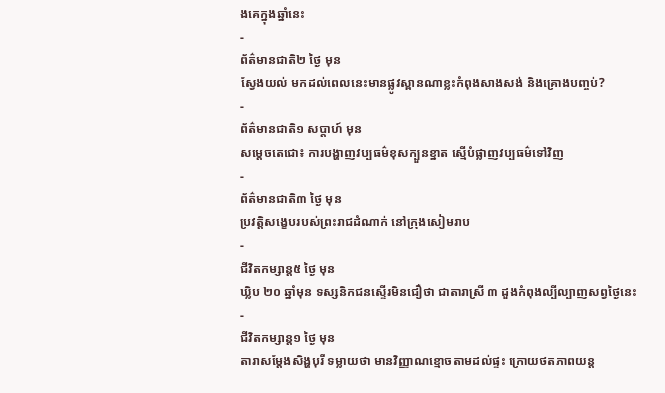ងគេក្នុងឆ្នាំនេះ
-
ព័ត៌មានជាតិ២ ថ្ងៃ មុន
ស្វែងយល់ មកដល់ពេលនេះមានផ្លូវស្ពានណាខ្លះកំពុងសាងសង់ និងគ្រោងបញ្ចប់?
-
ព័ត៌មានជាតិ១ សប្តាហ៍ មុន
សម្តេចតេជោ៖ ការបង្ហាញវប្បធម៌ខុសក្បួនខ្នាត ស្មើបំផ្លាញវប្បធម៌ទៅវិញ
-
ព័ត៌មានជាតិ៣ ថ្ងៃ មុន
ប្រវត្តិសង្ខេបរបស់ព្រះរាជដំណាក់ នៅក្រុងសៀមរាប
-
ជីវិតកម្សាន្ដ៥ ថ្ងៃ មុន
ឃ្លិប ២០ ឆ្នាំមុន ទស្សនិកជនស្ទើរមិនជឿថា ជាតារាស្រី ៣ ដួងកំពុងល្បីល្បាញសព្វថ្ងៃនេះ
-
ជីវិតកម្សាន្ដ១ ថ្ងៃ មុន
តារាសម្ដែងសិង្ហបុរី ទម្លាយថា មានវិញ្ញាណខ្មោចតាមដល់ផ្ទះ ក្រោយថតភាពយន្ត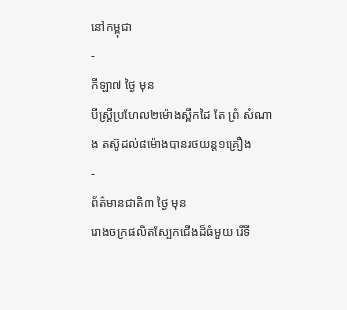នៅកម្ពុជា
-
កីឡា៧ ថ្ងៃ មុន
បីស្រ្ដីប្រហែល២ម៉ោងស្ពឹកដៃ តែ ព្រំ សំណាង តស៊ូដល់៨ម៉ោងបានរថយន្ត១គ្រឿង
-
ព័ត៌មានជាតិ៣ ថ្ងៃ មុន
រោងចក្រផលិតស្បែកជើងដ៏ធំមួយ រើទី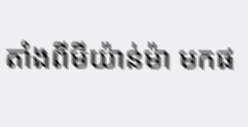តាំងពីមីយ៉ាន់ម៉ា មកផ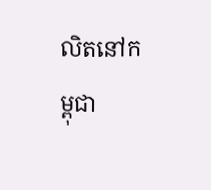លិតនៅកម្ពុជា